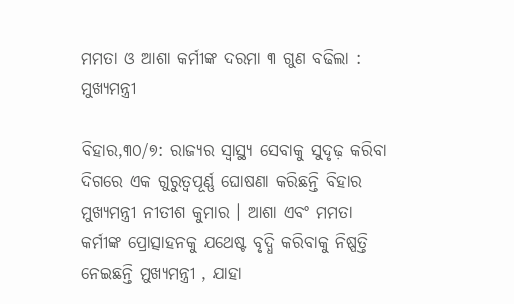ମମତା ଓ ଆଶା କର୍ମୀଙ୍କ ଦରମା ୩ ଗୁଣ ବଢିଲା : ମୁଖ୍ୟମନ୍ତ୍ରୀ

ବିହାର,୩୦/୭: ରାଜ୍ୟର ସ୍ବାସ୍ଥ୍ୟ ସେବାକୁ ସୁଦୃଢ଼ କରିବା ଦିଗରେ ଏକ ଗୁରୁତ୍ୱପୂର୍ଣ୍ଣ ଘୋଷଣା କରିଛନ୍ତି ବିହାର ମୁଖ୍ୟମନ୍ତ୍ରୀ ନୀତୀଶ କୁମାର । ଆଶା ଏବଂ ମମତା କର୍ମୀଙ୍କ ପ୍ରୋତ୍ସାହନକୁ ଯଥେଷ୍ଟ ବୃଦ୍ଧି କରିବାକୁ ନିଷ୍ପତ୍ତି ନେଇଛନ୍ତି ମୁଖ୍ୟମନ୍ତ୍ରୀ , ଯାହା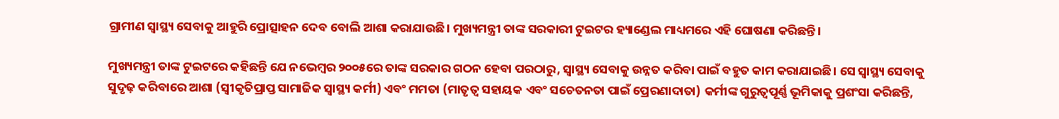ଗ୍ରାମୀଣ ସ୍ବାସ୍ଥ୍ୟ ସେବାକୁ ଆହୁରି ପ୍ରୋତ୍ସାହନ ଦେବ ବୋଲି ଆଶା କରାଯାଉଛି। ମୁଖ୍ୟମନ୍ତ୍ରୀ ତାଙ୍କ ସରକାରୀ ଟୁଇଟର ହ୍ୟାଣ୍ଡେଲ ମାଧ୍ୟମରେ ଏହି ଘୋଷଣା କରିଛନ୍ତି।

ମୁଖ୍ୟମନ୍ତ୍ରୀ ତାଙ୍କ ଟୁଇଟରେ କହିଛନ୍ତି ଯେ ନଭେମ୍ବର ୨୦୦୫ରେ ତାଙ୍କ ସରକାର ଗଠନ ହେବା ପରଠାରୁ, ସ୍ବାସ୍ଥ୍ୟ ସେବାକୁ ଉନ୍ନତ କରିବା ପାଇଁ ବହୁତ କାମ କରାଯାଇଛି। ସେ ସ୍ବାସ୍ଥ୍ୟ ସେବାକୁ ସୁଦୃଢ଼ କରିବାରେ ଆଶା (ସ୍ବୀକୃତିପ୍ରାପ୍ତ ସାମାଜିକ ସ୍ବାସ୍ଥ୍ୟ କର୍ମୀ) ଏବଂ ମମତା (ମାତୃତ୍ୱ ସହାୟକ ଏବଂ ସଚେତନତା ପାଇଁ ପ୍ରେରଣାଦାତା) କର୍ମୀଙ୍କ ଗୁରୁତ୍ୱପୂର୍ଣ୍ଣ ଭୂମିକାକୁ ପ୍ରଶଂସା କରିଛନ୍ତି,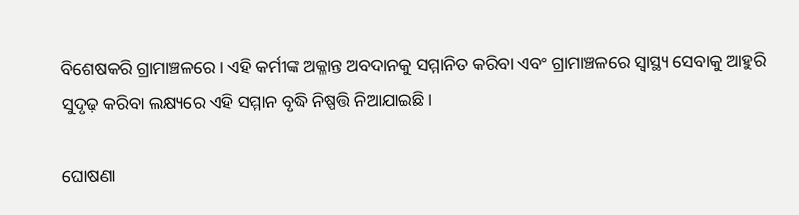ବିଶେଷକରି ଗ୍ରାମାଞ୍ଚଳରେ। ଏହି କର୍ମୀଙ୍କ ଅକ୍ଳାନ୍ତ ଅବଦାନକୁ ସମ୍ମାନିତ କରିବା ଏବଂ ଗ୍ରାମାଞ୍ଚଳରେ ସ୍ବାସ୍ଥ୍ୟ ସେବାକୁ ଆହୁରି ସୁଦୃଢ଼ କରିବା ଲକ୍ଷ୍ୟରେ ଏହି ସମ୍ମାନ ବୃଦ୍ଧି ନିଷ୍ପତ୍ତି ନିଆଯାଇଛି।

ଘୋଷଣା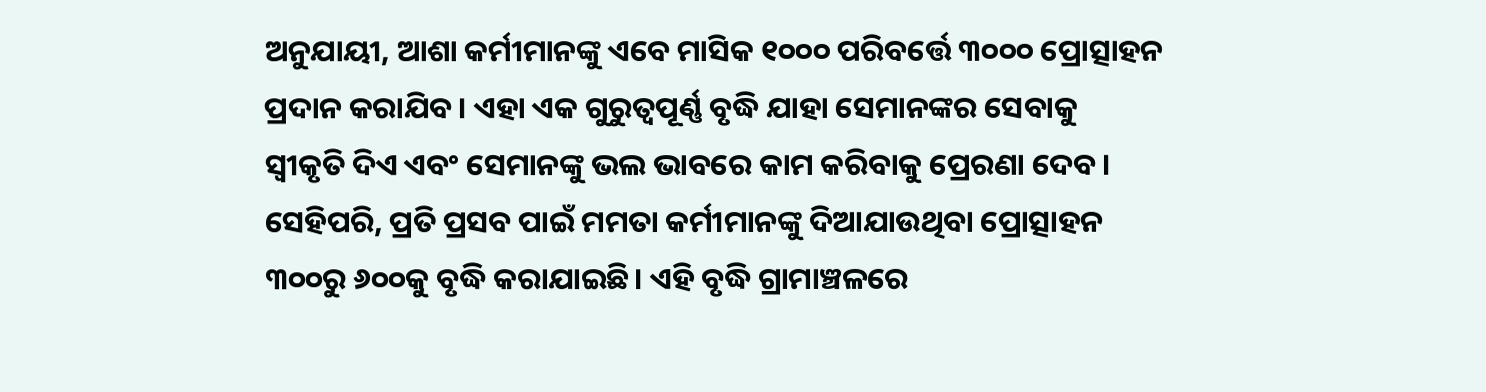ଅନୁଯାୟୀ, ଆଶା କର୍ମୀମାନଙ୍କୁ ଏବେ ମାସିକ ୧୦୦୦ ପରିବର୍ତ୍ତେ ୩୦୦୦ ପ୍ରୋତ୍ସାହନ ପ୍ରଦାନ କରାଯିବ। ଏହା ଏକ ଗୁରୁତ୍ୱପୂର୍ଣ୍ଣ ବୃଦ୍ଧି ଯାହା ସେମାନଙ୍କର ସେବାକୁ ସ୍ବୀକୃତି ଦିଏ ଏବଂ ସେମାନଙ୍କୁ ଭଲ ଭାବରେ କାମ କରିବାକୁ ପ୍ରେରଣା ଦେବ।
ସେହିପରି, ପ୍ରତି ପ୍ରସବ ପାଇଁ ମମତା କର୍ମୀମାନଙ୍କୁ ଦିଆଯାଉଥିବା ପ୍ରୋତ୍ସାହନ ୩୦୦ରୁ ୬୦୦କୁ ବୃଦ୍ଧି କରାଯାଇଛି। ଏହି ବୃଦ୍ଧି ଗ୍ରାମାଞ୍ଚଳରେ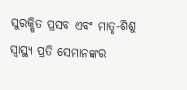ସୁରକ୍ଷିତ ପ୍ରସବ ଏବଂ ମାତୃ-ଶିଶୁ ସ୍ବାସ୍ଥ୍ୟ ପ୍ରତି ସେମାନଙ୍କର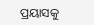ପ୍ରୟାସକୁ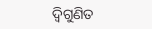ଦ୍ୱିଗୁଣିତ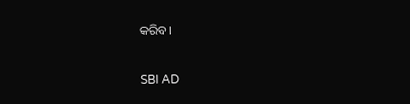କରିବ।

SBI AD